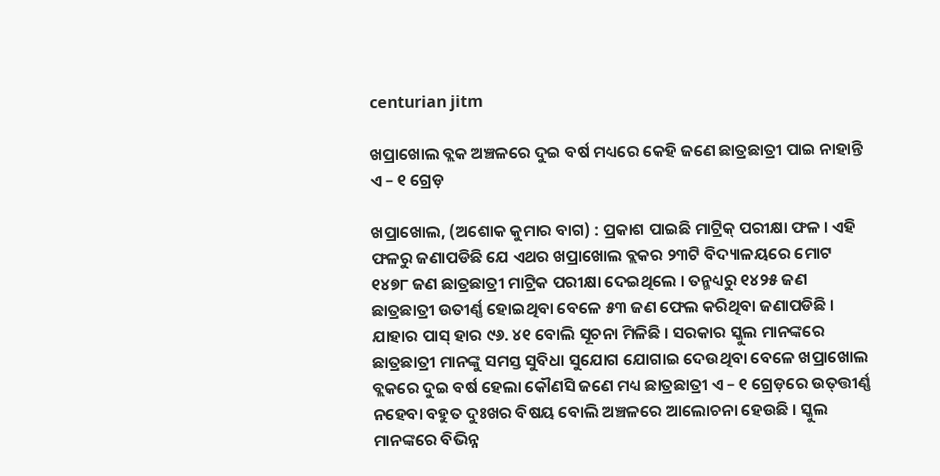centurian jitm

ଖପ୍ରାଖୋଲ ବ୍ଲକ ଅଞ୍ଚଳରେ ଦୁଇ ବର୍ଷ ମଧ୍ୟରେ କେହି ଜଣେ ଛାତ୍ରଛାତ୍ରୀ ପାଇ ନାହାନ୍ତି ଏ – ୧ ଗ୍ରେଡ଼

ଖପ୍ରାଖୋଲ, (ଅଶୋକ କୁମାର ବାଗ) : ପ୍ରକାଶ ପାଇଛି ମାଟ୍ରିକ୍ ପରୀକ୍ଷା ଫଳ । ଏହି ଫଳରୁ ଜଣାପଡିଛି ଯେ ଏଥର ଖପ୍ରାଖୋଲ ବ୍ଲକର ୨୩ଟି ବିଦ୍ୟାଳୟରେ ମୋଟ ୧୪୭୮ ଜଣ ଛାତ୍ରଛାତ୍ରୀ ମାଟ୍ରିକ ପରୀକ୍ଷା ଦେଇଥିଲେ । ତନ୍ମଧ୍ୟରୁ ୧୪୨୫ ଜଣ ଛାତ୍ରଛାତ୍ରୀ ଉତୀର୍ଣ୍ଣ ହୋଇଥିବା ବେଳେ ୫୩ ଜଣ ଫେଲ କରିଥିବା ଜଣାପଡିଛି । ଯାହାର ପାସ୍ ହାର ୯୬. ୪୧ ବୋଲି ସୂଚନା ମିଳିଛି । ସରକାର ସ୍କୁଲ ମାନଙ୍କରେ ଛାତ୍ରଛାତ୍ରୀ ମାନଙ୍କୁ ସମସ୍ତ ସୁବିଧା ସୁଯୋଗ ଯୋଗାଇ ଦେଉଥିବା ବେଳେ ଖପ୍ରାଖୋଲ ବ୍ଲକରେ ଦୁଇ ବର୍ଷ ହେଲା କୌଣସି ଜଣେ ମଧ୍ୟ ଛାତ୍ରଛାତ୍ରୀ ଏ – ୧ ଗ୍ରେଡ଼ରେ ଉତ୍‌ତ୍ତୀର୍ଣ୍ଣ ନହେବା ବହୁତ ଦୁଃଖର ବିଷୟ ବୋଲି ଅଞ୍ଚଳରେ ଆଲୋଚନା ହେଉଛି । ସ୍କୁଲ ମାନଙ୍କରେ ବିଭିନ୍ନ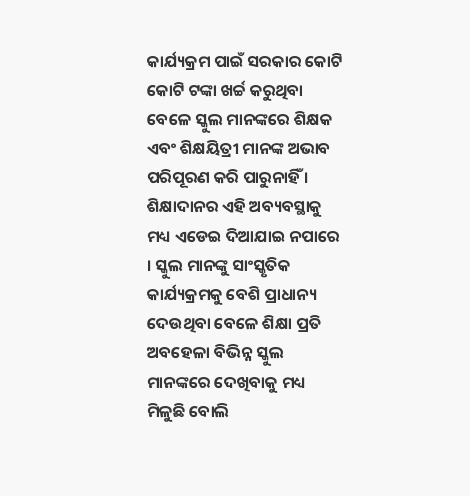କାର୍ଯ୍ୟକ୍ରମ ପାଇଁ ସରକାର କୋଟି କୋଟି ଟଙ୍କା ଖର୍ଚ୍ଚ କରୁଥିବା ବେଳେ ସ୍କୁଲ ମାନଙ୍କରେ ଶିକ୍ଷକ ଏବଂ ଶିକ୍ଷୟିତ୍ରୀ ମାନଙ୍କ ଅଭାବ ପରିପୂରଣ କରି ପାରୁନାହିଁ । ଶିକ୍ଷାଦାନର ଏହି ଅବ୍ୟବସ୍ଥାକୁ ମଧ୍ୟ ଏଡେଇ ଦିଆଯାଇ ନପାରେ । ସ୍କୁଲ ମାନଙ୍କୁ ସାଂସ୍କୃତିକ କାର୍ଯ୍ୟକ୍ରମକୁ ବେଶି ପ୍ରାଧାନ୍ୟ ଦେଉଥିବା ବେଳେ ଶିକ୍ଷା ପ୍ରତି ଅବହେଳା ବିଭିନ୍ନ ସ୍କୁଲ ମାନଙ୍କରେ ଦେଖିବାକୁ ମଧ୍ୟ ମିଳୁଛି ବୋଲି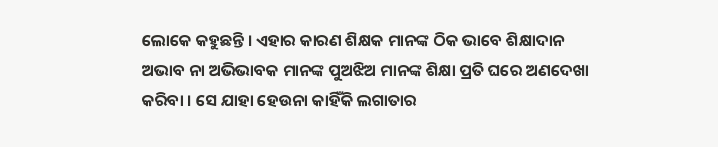ଲୋକେ କହୁଛନ୍ତି । ଏହାର କାରଣ ଶିକ୍ଷକ ମାନଙ୍କ ଠିକ ଭାବେ ଶିକ୍ଷାଦାନ ଅଭାବ ନା ଅଭିଭାବକ ମାନଙ୍କ ପୁଅଝିଅ ମାନଙ୍କ ଶିକ୍ଷା ପ୍ରତି ଘରେ ଅଣଦେଖା କରିବା । ସେ ଯାହା ହେଉନା କାହିଁକି ଲଗାତାର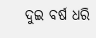ଦୁଇ ବର୍ଷ ଧରି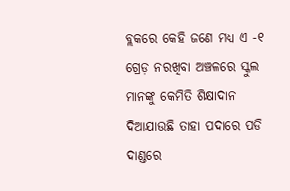ବ୍ଲକରେ କେହି ଜଣେ ମଧ୍ୟ ଏ -୧ ଗ୍ରେଡ଼ ନରଖିବା ଅଞ୍ଚଳରେ ସ୍କୁଲ ମାନଙ୍କୁ କେମିତି ଶିକ୍ଷାଦାନ ଦିଆଯାଉଛି ତାହା ପଦାରେ ପଡି ଦାଣ୍ଡରେ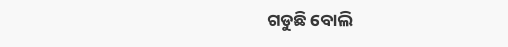ଗଡୁଛି ବୋଲି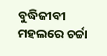ବୁଦ୍ଧିଜୀବୀ ମହଲରେ ଚର୍ଚ୍ଚା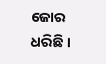ଜୋର ଧରିଛି ।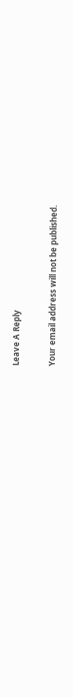Leave A Reply

Your email address will not be published.